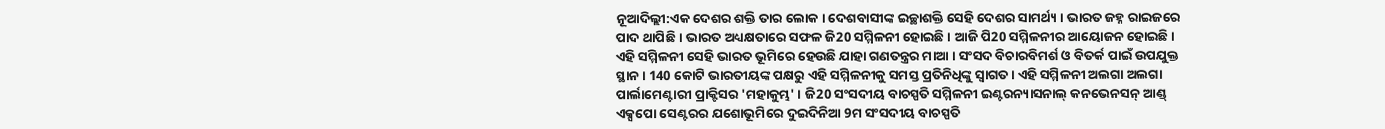ନୂଆଦିଲ୍ଲୀ:ଏକ ଦେଶର ଶକ୍ତି ତାର ଲୋକ । ଦେଶବାସୀଙ୍କ ଇଚ୍ଛାଶକ୍ତି ସେହି ଦେଶର ସାମର୍ଥ୍ୟ । ଭାରତ ଜହ୍ନ ରାଇଜରେ ପାଦ ଥାପିଛି । ଭାରତ ଅଧ୍ୟକ୍ଷତାରେ ସଫଳ ଜି20 ସମ୍ମିଳନୀ ହୋଇଛି । ଆଜି ପି20 ସମ୍ମିଳନୀର ଆୟୋଜନ ହୋଇଛି । ଏହି ସମ୍ମିଳନୀ ସେହି ଭାରତ ଭୂମିରେ ହେଉଛି ଯାହା ଗଣତନ୍ତ୍ରର ମାଆ । ସଂସଦ ବିଚାରବିମର୍ଶ ଓ ବିତର୍କ ପାଇଁ ଉପଯୁକ୍ତ ସ୍ଥାନ । 140 କୋଟି ଭାରତୀୟଙ୍କ ପକ୍ଷରୁ ଏହି ସମ୍ମିଳନୀକୁ ସମସ୍ତ ପ୍ରତିନିଧିଙ୍କୁ ସ୍ବାଗତ । ଏହି ସମ୍ମିଳନୀ ଅଲଗା ଅଲଗା ପାର୍ଲାମେଣ୍ଟାରୀ ପ୍ରାକ୍ଟିସର 'ମହାକୁମ୍ଭ' । ଜି20 ସଂସଦୀୟ ବାଚସ୍ପତି ସମ୍ମିଳନୀ ଇଣ୍ଟରନ୍ୟାସନାଲ୍ କନଭେନସନ୍ ଆଣ୍ଡ୍ ଏକ୍ସପୋ ସେଣ୍ଟରର ଯଶୋଭୂମିରେ ଦୁଇଦିନିଆ 9ମ ସଂସଦୀୟ ବାଚସ୍ପତି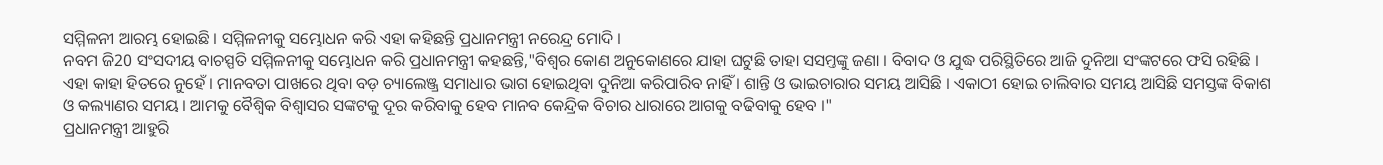ସମ୍ମିଳନୀ ଆରମ୍ଭ ହୋଇଛି । ସମ୍ମିଳନୀକୁ ସମ୍ଭୋଧନ କରି ଏହା କହିଛନ୍ତି ପ୍ରଧାନମନ୍ତ୍ରୀ ନରେନ୍ଦ୍ର ମୋଦି ।
ନବମ ଜି20 ସଂସଦୀୟ ବାଚସ୍ପତି ସମ୍ମିଳନୀକୁ ସମ୍ଭୋଧନ କରି ପ୍ରଧାନମନ୍ତ୍ରୀ କହଛନ୍ତି,"ବିଶ୍ବର କୋଣ ଅନୁକୋଣରେ ଯାହା ଘଟୁଛି ତାହା ସସମ୍ତଙ୍କୁ ଜଣା । ବିବାଦ ଓ ଯୁଦ୍ଧ ପରିସ୍ଥିତିରେ ଆଜି ଦୁନିଆ ସଂଙ୍କଟରେ ଫସି ରହିଛି । ଏହା କାହା ହିତରେ ନୁହେଁ । ମାନବତା ପାଖରେ ଥିବା ବଡ଼ ଚ୍ୟାଲେଞ୍ଜ୍ର ସମାଧାର ଭାଗ ହୋଇଥିବା ଦୁନିଆ କରିପାରିବ ନାହିଁ । ଶାନ୍ତି ଓ ଭାଇଚାରାର ସମୟ ଆସିଛି । ଏକାଠୀ ହୋଇ ଚାଲିବାର ସମୟ ଆସିଛି ସମସ୍ତଙ୍କ ବିକାଶ ଓ କଲ୍ୟାଣର ସମୟ । ଆମକୁ ବୈଶ୍ବିକ ବିଶ୍ବାସର ସଙ୍କଟକୁ ଦୂର କରିବାକୁ ହେବ ମାନବ କେନ୍ଦ୍ରିକ ବିଚାର ଧାରାରେ ଆଗକୁ ବଢିବାକୁ ହେବ ।"
ପ୍ରଧାନମନ୍ତ୍ରୀ ଆହୁରି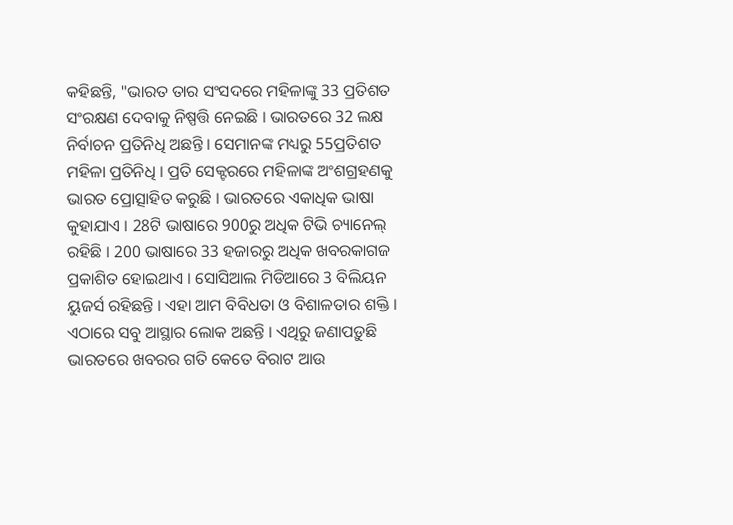କହିଛନ୍ତି, "ଭାରତ ତାର ସଂସଦରେ ମହିଳାଙ୍କୁ 33 ପ୍ରତିଶତ ସଂରକ୍ଷଣ ଦେବାକୁ ନିଷ୍ପତ୍ତି ନେଇଛି । ଭାରତରେ 32 ଲକ୍ଷ ନିର୍ବାଚନ ପ୍ରତିନିଧି ଅଛନ୍ତି । ସେମାନଙ୍କ ମଧ୍ୟରୁ 55ପ୍ରତିଶତ ମହିଳା ପ୍ରତିନିଧି । ପ୍ରତି ସେକ୍ଟରରେ ମହିଳାଙ୍କ ଅଂଶଗ୍ରହଣକୁ ଭାରତ ପ୍ରୋତ୍ସାହିତ କରୁଛି । ଭାରତରେ ଏକାଧିକ ଭାଷା କୁହାଯାଏ । 28ଟି ଭାଷାରେ 900ରୁ ଅଧିକ ଟିଭି ଚ୍ୟାନେଲ୍ ରହିଛି । 200 ଭାଷାରେ 33 ହଜାରରୁ ଅଧିକ ଖବରକାଗଜ ପ୍ରକାଶିତ ହୋଇଥାଏ । ସୋସିଆଲ ମିଡିଆରେ 3 ବିଲିୟନ ୟୁଜର୍ସ ରହିଛନ୍ତି । ଏହା ଆମ ବିବିଧତା ଓ ବିଶାଳତାର ଶକ୍ତି । ଏଠାରେ ସବୁ ଆସ୍ଥାର ଲୋକ ଅଛନ୍ତି । ଏଥିରୁ ଜଣାପଡ଼ୁଛି ଭାରତରେ ଖବରର ଗତି କେତେ ବିରାଟ ଆଉ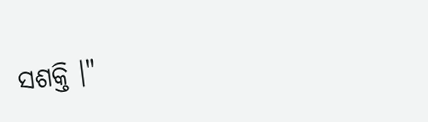ସଶକ୍ତି ।"